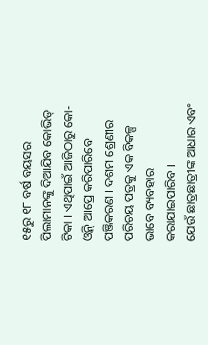୧୫ରୁ ୧୮ ବର୍ଷ ବୟସର ପିଲାମାନଙ୍କୁ ଦିଆଯିବ କୋଭିଡ୍ ଟିକା । ଏଥିପାଇଁ ଆଜିଠାରୁ କୋ-ଓ୍ଵିନ୍ ଆପ୍ରେ କରିପାରିବେ ପଞ୍ଜିକରଣ । ଦଶମ ଶ୍ରେଣୀର ପରିଚୟ ପତ୍ରକୁ ଏକ ବିକଳ୍ପ ଭାବେ ବ୍ୟବହାର କରାଯାଇପାରିବ ।
ଯେଉଁ ଛାତ୍ରଛାତ୍ରୀଙ୍କ ଆଧାର ଏବଂ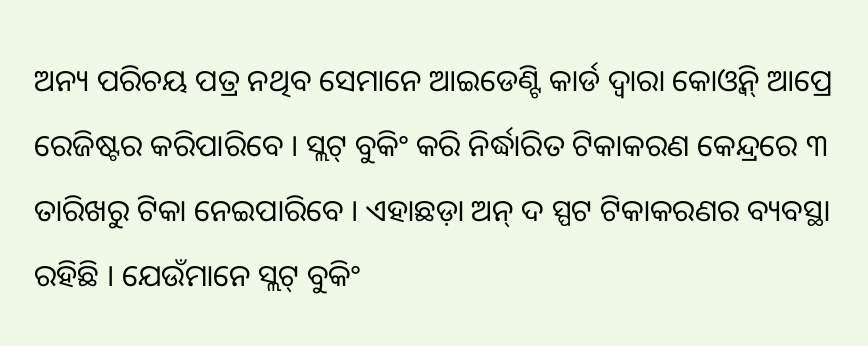ଅନ୍ୟ ପରିଚୟ ପତ୍ର ନଥିବ ସେମାନେ ଆଇଡେଣ୍ଟି କାର୍ଡ ଦ୍ୱାରା କୋଓ୍ଵିନ୍ ଆପ୍ରେ ରେଜିଷ୍ଟର କରିପାରିବେ । ସ୍ଲଟ୍ ବୁକିଂ କରି ନିର୍ଦ୍ଧାରିତ ଟିକାକରଣ କେନ୍ଦ୍ରରେ ୩ ତାରିଖରୁ ଟିକା ନେଇପାରିବେ । ଏହାଛଡ଼ା ଅନ୍ ଦ ସ୍ପଟ ଟିକାକରଣର ବ୍ୟବସ୍ଥା ରହିଛି । ଯେଉଁମାନେ ସ୍ଲଟ୍ ବୁକିଂ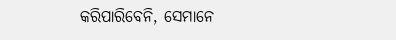କରିପାରିବେନି, ସେମାନେ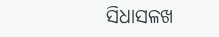ସିଧାସଳଖ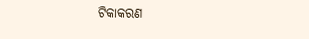ଟିକାକରଣ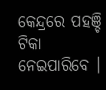କେନ୍ଦ୍ରରେ ପହଞ୍ଚି ଟିକା ନେଇପାରିବେ ।